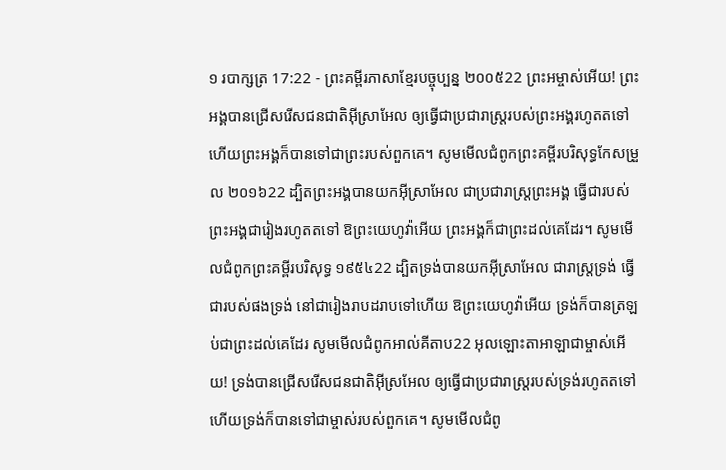១ របាក្សត្រ 17:22 - ព្រះគម្ពីរភាសាខ្មែរបច្ចុប្បន្ន ២០០៥22 ព្រះអម្ចាស់អើយ! ព្រះអង្គបានជ្រើសរើសជនជាតិអ៊ីស្រាអែល ឲ្យធ្វើជាប្រជារាស្ត្ររបស់ព្រះអង្គរហូតតទៅ ហើយព្រះអង្គក៏បានទៅជាព្រះរបស់ពួកគេ។ សូមមើលជំពូកព្រះគម្ពីរបរិសុទ្ធកែសម្រួល ២០១៦22 ដ្បិតព្រះអង្គបានយកអ៊ីស្រាអែល ជាប្រជារាស្ត្រព្រះអង្គ ធ្វើជារបស់ព្រះអង្គជារៀងរហូតតទៅ ឱព្រះយេហូវ៉ាអើយ ព្រះអង្គក៏ជាព្រះដល់គេដែរ។ សូមមើលជំពូកព្រះគម្ពីរបរិសុទ្ធ ១៩៥៤22 ដ្បិតទ្រង់បានយកអ៊ីស្រាអែល ជារាស្ត្រទ្រង់ ធ្វើជារបស់ផងទ្រង់ នៅជារៀងរាបដរាបទៅហើយ ឱព្រះយេហូវ៉ាអើយ ទ្រង់ក៏បានត្រឡប់ជាព្រះដល់គេដែរ សូមមើលជំពូកអាល់គីតាប22 អុលឡោះតាអាឡាជាម្ចាស់អើយ! ទ្រង់បានជ្រើសរើសជនជាតិអ៊ីស្រអែល ឲ្យធ្វើជាប្រជារាស្ត្ររបស់ទ្រង់រហូតតទៅ ហើយទ្រង់ក៏បានទៅជាម្ចាស់របស់ពួកគេ។ សូមមើលជំពូ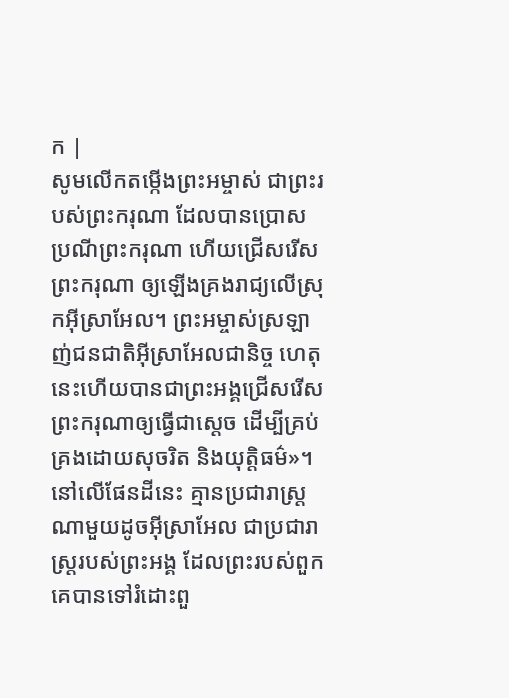ក |
សូមលើកតម្កើងព្រះអម្ចាស់ ជាព្រះរបស់ព្រះករុណា ដែលបានប្រោសប្រណីព្រះករុណា ហើយជ្រើសរើសព្រះករុណា ឲ្យឡើងគ្រងរាជ្យលើស្រុកអ៊ីស្រាអែល។ ព្រះអម្ចាស់ស្រឡាញ់ជនជាតិអ៊ីស្រាអែលជានិច្ច ហេតុនេះហើយបានជាព្រះអង្គជ្រើសរើសព្រះករុណាឲ្យធ្វើជាស្ដេច ដើម្បីគ្រប់គ្រងដោយសុចរិត និងយុត្តិធម៌»។
នៅលើផែនដីនេះ គ្មានប្រជារាស្ត្រណាមួយដូចអ៊ីស្រាអែល ជាប្រជារាស្ត្ររបស់ព្រះអង្គ ដែលព្រះរបស់ពួកគេបានទៅរំដោះពួ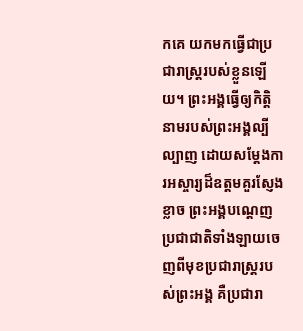កគេ យកមកធ្វើជាប្រជារាស្ត្ររបស់ខ្លួនឡើយ។ ព្រះអង្គធ្វើឲ្យកិត្តិនាមរបស់ព្រះអង្គល្បីល្បាញ ដោយសម្តែងការអស្ចារ្យដ៏ឧត្ដមគួរស្ញែងខ្លាច ព្រះអង្គបណ្ដេញប្រជាជាតិទាំងឡាយចេញពីមុខប្រជារាស្ត្ររបស់ព្រះអង្គ គឺប្រជារា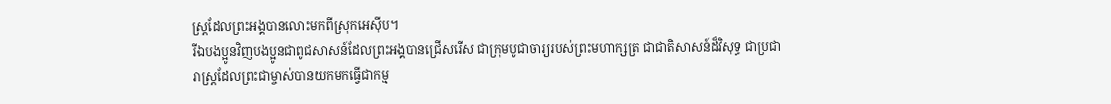ស្ត្រដែលព្រះអង្គបានលោះមកពីស្រុកអេស៊ីប។
រីឯបងប្អូនវិញបងប្អូនជាពូជសាសន៍ដែលព្រះអង្គបានជ្រើសរើស ជាក្រុមបូជាចារ្យរបស់ព្រះមហាក្សត្រ ជាជាតិសាសន៍ដ៏វិសុទ្ធ ជាប្រជារាស្ដ្រដែលព្រះជាម្ចាស់បានយកមកធ្វើជាកម្ម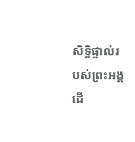សិទ្ធិផ្ទាល់របស់ព្រះអង្គ ដើ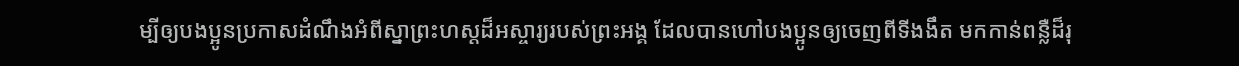ម្បីឲ្យបងប្អូនប្រកាសដំណឹងអំពីស្នាព្រះហស្ដដ៏អស្ចារ្យរបស់ព្រះអង្គ ដែលបានហៅបងប្អូនឲ្យចេញពីទីងងឹត មកកាន់ពន្លឺដ៏រុ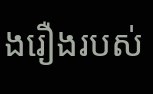ងរឿងរបស់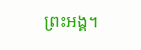ព្រះអង្គ។